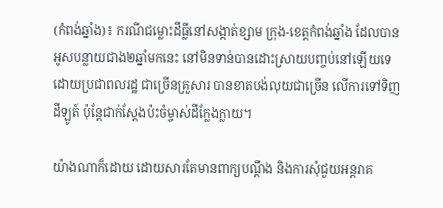(កំពង់ឆ្នាំង)៖ ករណីជម្លោះដីធ្លីនៅសង្កាត់ខ្សាម ក្រុង-ខេត្តកំពង់ឆ្នាំង ដែលបានអូសបន្លាយជាង២ឆ្នាំមកនេះ នៅមិនទាន់បានដោះស្រាយបញ្ចប់នៅឡើយទេ ដោយប្រជាពលរដ្ឋ ជាច្រើនគ្រួសារ បានខាតបង់លុយជាច្រើន លើការទៅទិញដីឡូត៍ ប៉ុន្តែជាក់ស្តែងប៉ះចំម្ចាស់ដីក្លែងក្លាយ។

យ៉ាងណាក៏ដោយ ដោយសារតែមានពាក្យបណ្តឹង និងការសុំជួយអន្តរាគ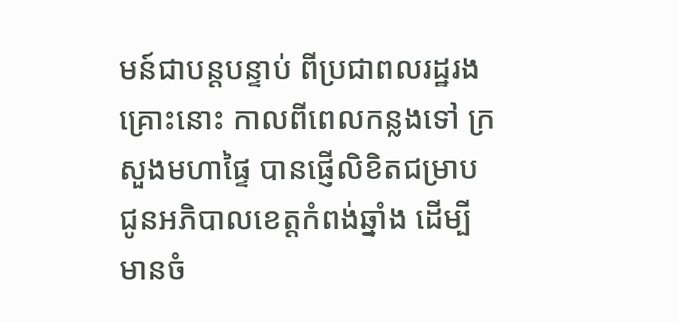មន៍ជាបន្តបន្ទាប់ ពីប្រជាពលរដ្ឋរងគ្រោះនោះ កាលពីពេលកន្លងទៅ ក្រសួងមហាផ្ទៃ បានផ្ញើលិខិតជម្រាប ជូនអភិបាលខេត្តកំពង់ឆ្នាំង ដើម្បីមានចំ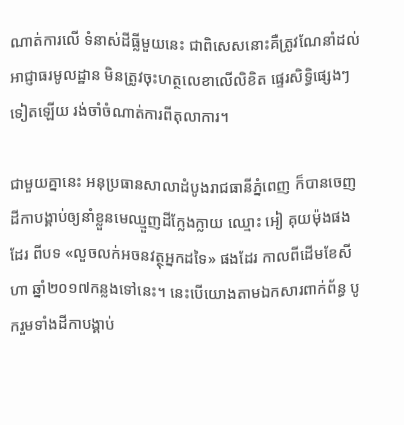ណាត់ការលើ ទំនាស់ដីធ្លីមួយនេះ ជាពិសេសនោះគឺត្រូវណែនាំដល់អាជ្ញាធរមូលដ្ឋាន មិនត្រូវចុះហត្ថលេខាលើលិខិត ផ្ទេរសិទ្ធិផ្សេងៗទៀតឡើយ រង់ចាំចំណាត់ការពីតុលាការ។

ជាមួយគ្នានេះ អនុប្រធានសាលាដំបូងរាជធានីភ្នំពេញ ក៏បានចេញដីកាបង្គាប់ឲ្យនាំខ្លួនមេឈ្មួញដីក្លែងក្លាយ ឈ្មោះ អៀ គុយម៉ុងផងដែរ ពីបទ «លួចលក់អចនវត្ថុអ្នកដទៃ» ផងដែរ កាលពីដើមខែសីហា ឆ្នាំ២០១៧កន្លងទៅនេះ។ នេះបើយោងតាមឯកសារពាក់ព័ន្ធ បូករួមទាំងដីកាបង្គាប់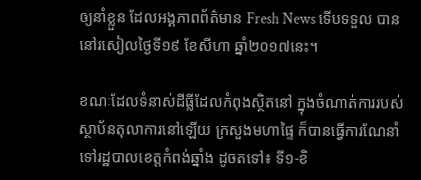ឲ្យនាំខ្លួន ដែលអង្គភាពព័ត៌មាន Fresh News ទើបទទួល បាននៅរសៀលថ្ងៃទី១៩ ខែសីហា ឆ្នាំ២០១៧នេះ។

ខណៈដែលទំនាស់ដីធ្លីដែលកំពុងស្ថិតនៅ ក្នុងចំណាត់ការរបស់ស្ថាប័នតុលាការនៅឡើយ ក្រសួងមហាផ្ទៃ ក៏បានធ្វើការណែនាំទៅរដ្ឋបាលខេត្តកំពង់ឆ្នាំង ដូចតទៅ៖ ទី១-ខិ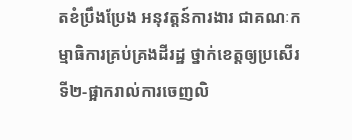តខំប្រឹងប្រែង អនុវត្តន៍ការងារ ជាគណៈកម្មាធិការគ្រប់គ្រងដីរដ្ឋ ថ្នាក់ខេត្តឲ្យប្រសើរ ទី២-ផ្អាករាល់ការចេញលិ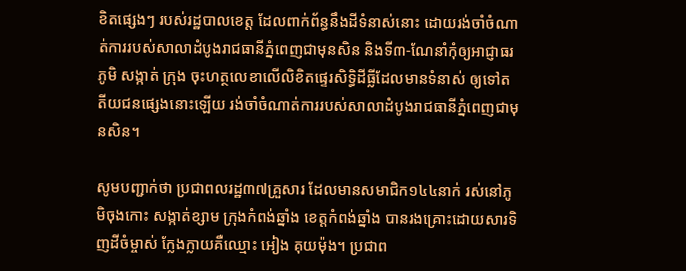ខិតផ្សេងៗ របស់រដ្ឋបាលខេត្ត ដែលពាក់ព័ន្ធនឹងដីទំនាស់នោះ ដោយរង់ចាំចំណាត់ការរបស់សាលាដំបូងរាជធានីភ្នំពេញជាមុនសិន និងទី៣-ណែនាំកុំឲ្យអាជ្ញាធរភូមិ សង្កាត់ ក្រុង ចុះហត្ថលេខាលើលិខិតផ្ទេរសិទ្ធិដីធ្លីដែលមានទំនាស់ ឲ្យទៅតតីយជនផ្សេងនោះឡើយ រង់ចាំចំណាត់ការរបស់សាលាដំបូងរាជធានីភ្នំពេញជាមុនសិន។

សូមបញ្ជាក់ថា ប្រជាពលរដ្ឋ៣៧គ្រួសារ ដែលមានសមាជិក១៤៤នាក់ រស់នៅភូមិចុងកោះ សង្កាត់ខ្សាម ក្រុងកំពង់ឆ្នាំង ខេត្តកំពង់ឆ្នាំង បានរងគ្រោះដោយសារទិញដីចំម្ចាស់ ក្លែងក្លាយគឺឈ្មោះ អៀង គុយម៉ុង។ ប្រជាព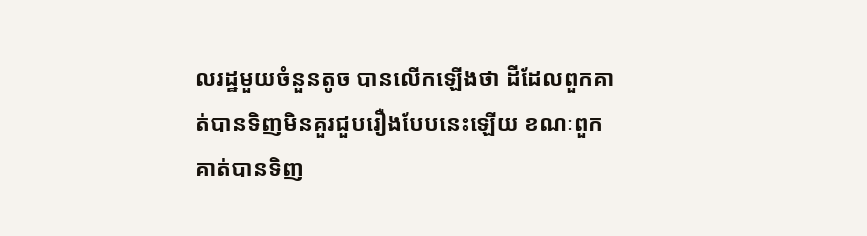លរដ្ឋមួយចំនួនតូច បានលើកឡើងថា ដីដែលពួកគាត់បានទិញមិនគួរជួបរឿងបែបនេះឡើយ ខណៈពួកគាត់បានទិញ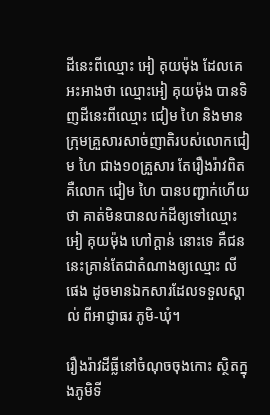ដីនេះពីឈ្មោះ អៀ គុយម៉ុង ដែលគេអះអាងថា ឈ្មោះអៀ គុយម៉ុង បានទិញដីនេះពីឈ្មោះ ជៀម ហៃ និងមានក្រុមគ្រួសារសាច់ញាតិរបស់លោកជៀម ហៃ ជាង១០គ្រួសារ តែរឿងរ៉ាវពិតគឺលោក ជៀម ហៃ បានបញ្ជាក់ហើយថា គាត់មិនបានលក់ដីឲ្យទៅឈ្មោះ អៀ គុយម៉ុង ហៅក្ដាន់ នោះទេ គឺជននេះគ្រាន់តែជាតំណាងឲ្យឈ្មោះ លី ផេង ដូចមានឯកសារដែលទទួលស្គាល់ ពីអាជ្ញាធរ ភូមិ-ឃុំ។

រឿងរ៉ាវដីធ្លីនៅចំណុចចុងកោះ ស្ថិតក្នុងភូមិទី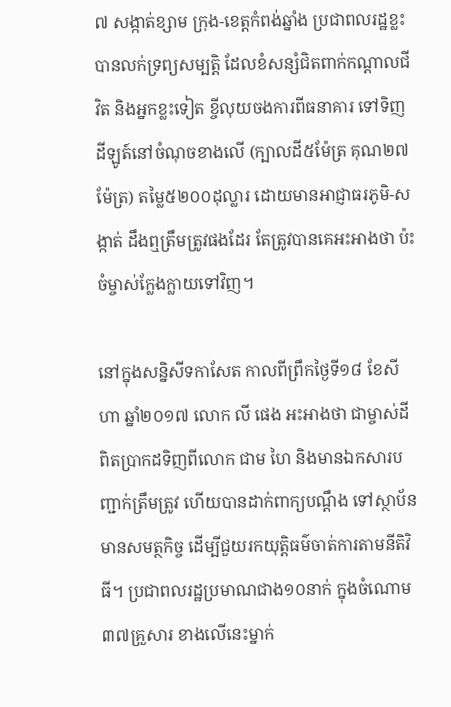៧ សង្កាត់ខ្សាម ក្រុង-ខេត្តកំពង់ឆ្នាំង ប្រជាពលរដ្ឋខ្លះបានលក់ទ្រព្យសម្បត្តិ ដែលខំសន្សំជិតពាក់កណ្ដាលជីវិត និងអ្នកខ្លះទៀត ខ្ចីលុយចងការពីធនាគារ ទៅទិញដីឡូត៍នៅចំណុចខាងលើ (ក្បាលដី៥ម៉ែត្រ គុណ២៧ម៉ែត្រ) តម្លៃ៥២០០ដុល្លារ ដោយមានអាជ្ញាធរភូមិ-សង្កាត់ ដឹងឮត្រឹមត្រូវផងដែរ តែត្រូវបានគេអះអាងថា ប៉ះចំម្ចាស់ក្លែងក្លាយទៅវិញ។

នៅក្នុងសន្និសីទកាសែត កាលពីព្រឹកថ្ងៃទី១៨ ខែសីហា ឆ្នាំ២០១៧ លោក លី ផេង អះអាងថា ជាម្ចាស់ដីពិតប្រាកដទិញពីលោក ជាម ហៃ និងមានឯកសារបញ្ជាក់ត្រឹមត្រូវ ហើយបានដាក់ពាក្យបណ្តឹង ទៅស្ថាប័នមានសមត្ថកិច្ច ដើម្បីជួយរកយុត្តិធម៌ចាត់ការតាមនីតិវិធី។ ប្រជាពលរដ្ឋប្រមាណជាង១០នាក់ ក្នុងចំណោម៣៧គ្រួសារ ខាងលើនេះម្នាក់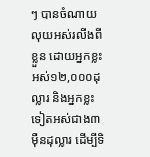ៗ បានចំណាយលុយអស់រលីងពីខ្លួន ដោយអ្នកខ្លះអស់១២,០០០ដុល្លារ និងអ្នកខ្លះទៀតអស់ជាង៣ម៉ឺនដុល្លារ ដើម្បីទិ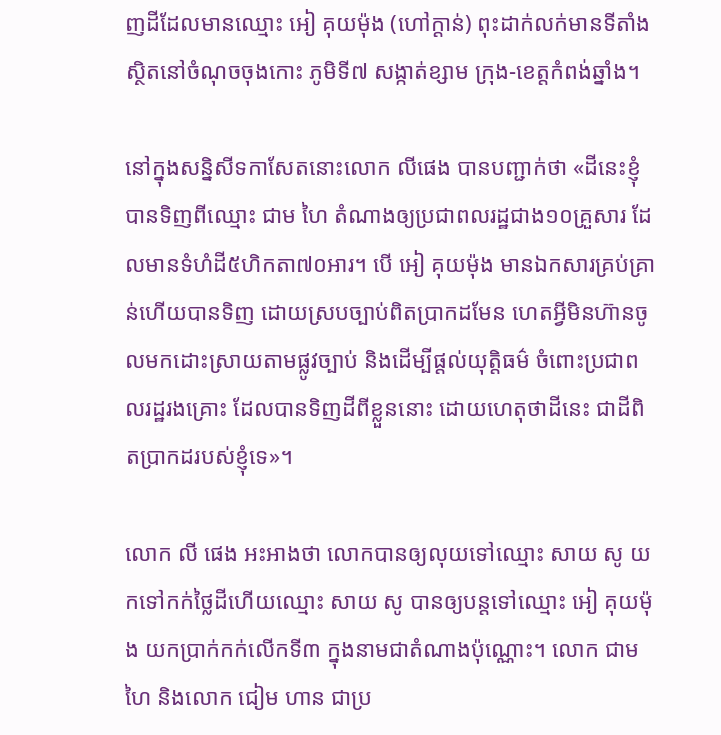ញដីដែលមានឈ្មោះ អៀ គុយម៉ុង (ហៅក្ដាន់) ពុះដាក់លក់មានទីតាំងស្ថិតនៅចំណុចចុងកោះ ភូមិទី៧ សង្កាត់ខ្សាម ក្រុង-ខេត្តកំពង់ឆ្នាំង។

នៅក្នុងសន្និសីទកាសែតនោះលោក លីផេង បានបញ្ជាក់ថា «ដីនេះខ្ញុំបានទិញពីឈ្មោះ ជាម ហៃ តំណាងឲ្យប្រជាពលរដ្ឋជាង១០គ្រួសារ ដែលមានទំហំដី៥ហិកតា៧០អារ។ បើ អៀ គុយម៉ុង មានឯកសារគ្រប់គ្រាន់ហើយបានទិញ ដោយស្របច្បាប់ពិតប្រាកដមែន ហេតអ្វីមិនហ៊ានចូលមកដោះស្រាយតាមផ្លូវច្បាប់ និងដើម្បីផ្តល់យុត្តិធម៌ ចំពោះប្រជាពលរដ្ឋរងគ្រោះ ដែលបានទិញដីពីខ្លួននោះ ដោយហេតុថាដីនេះ ជាដីពិតប្រាកដរបស់ខ្ញុំទេ»។

លោក លី ផេង អះអាងថា លោកបានឲ្យលុយទៅឈ្មោះ សាយ សូ យកទៅកក់ថ្លៃដីហើយឈ្មោះ សាយ សូ បានឲ្យបន្តទៅឈ្មោះ អៀ គុយម៉ុង យកប្រាក់កក់លើកទី៣ ក្នុងនាមជាតំណាងប៉ុណ្ណោះ។ លោក ជាម ហៃ និងលោក ជៀម ហាន ជាប្រ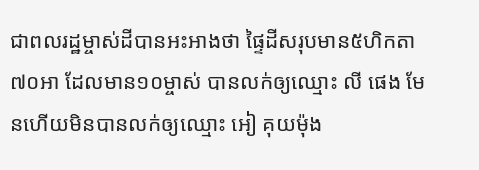ជាពលរដ្ឋម្ចាស់ដីបានអះអាងថា ផ្ទៃដីសរុបមាន៥ហិកតា៧០អា ដែលមាន១០ម្ចាស់ បានលក់ឲ្យឈ្មោះ លី ផេង មែនហើយមិនបានលក់ឲ្យឈ្មោះ អៀ គុយម៉ុង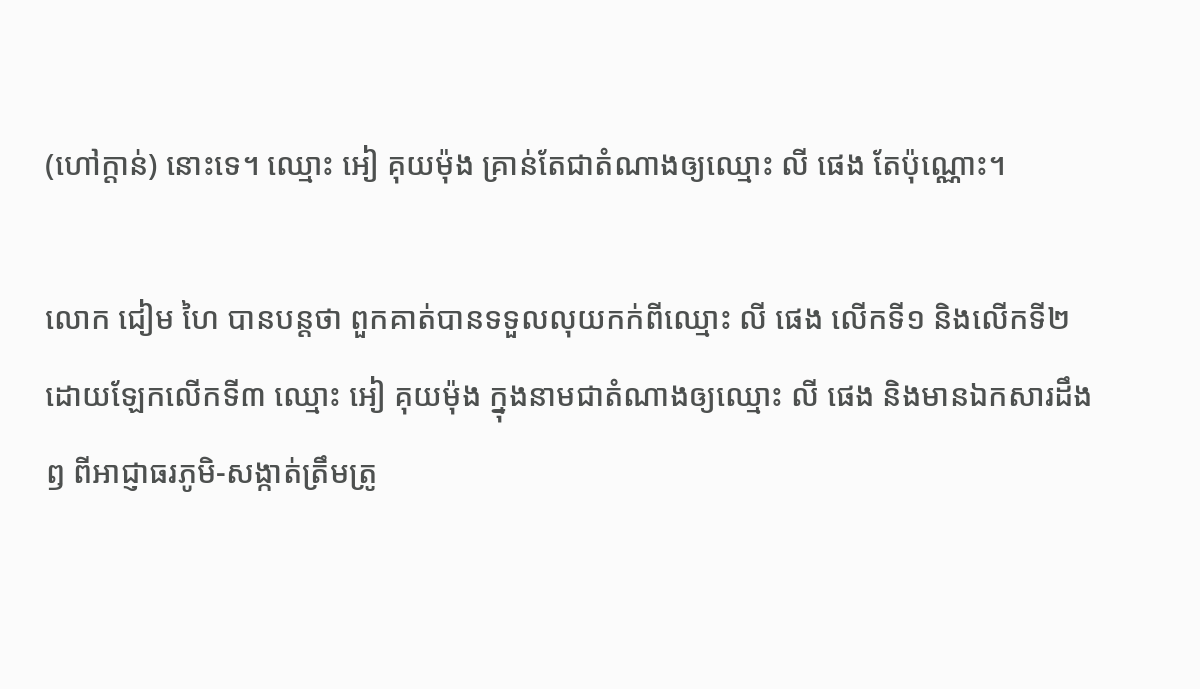(ហៅក្តាន់) នោះទេ។ ឈ្មោះ អៀ គុយម៉ុង គ្រាន់តែជាតំណាងឲ្យឈ្មោះ លី ផេង តែប៉ុណ្ណោះ។

លោក ជៀម ហៃ បានបន្តថា ពួកគាត់បានទទួលលុយកក់ពីឈ្មោះ លី ផេង លើកទី១ និងលើកទី២ ដោយឡែកលើកទី៣ ឈ្មោះ អៀ គុយម៉ុង ក្នុងនាមជាតំណាងឲ្យឈ្មោះ លី ផេង និងមានឯកសារដឹងឭ ពីអាជ្ញាធរភូមិ-សង្កាត់ត្រឹមត្រូ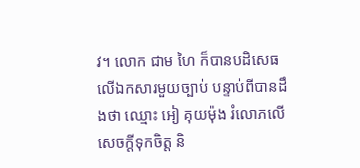វ។ លោក ជាម ហៃ ក៏បានបដិសេធលើឯកសារមួយច្បាប់ បន្ទាប់ពីបានដឹងថា ឈ្មោះ អៀ គុយម៉ុង រំលោភលើសេចក្ដីទុកចិត្ត និ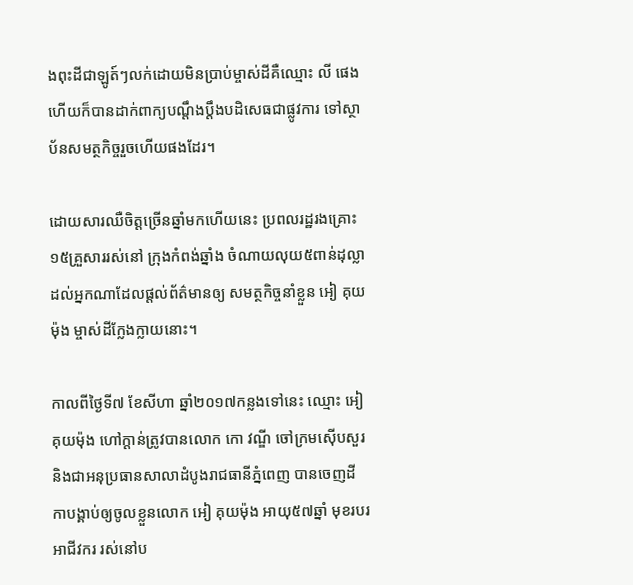ងពុះដីជាឡូត៍ៗលក់ដោយមិនប្រាប់ម្ចាស់ដីគឺឈ្មោះ លី ផេង ហើយក៏បានដាក់ពាក្យបណ្តឹងប្តឹងបដិសេធជាផ្លូវការ ទៅស្ថាប័នសមត្ថកិច្ចរួចហើយផងដែរ។

ដោយសារឈឺចិត្តច្រើនឆ្នាំមកហើយនេះ ប្រពលរដ្ឋរងគ្រោះ១៥គ្រួសាររស់នៅ ក្រុងកំពង់ឆ្នាំង ចំណាយលុយ៥ពាន់ដុល្លាដល់អ្នកណាដែលផ្ដល់ព័ត៌មានឲ្យ សមត្ថកិច្ចនាំខ្លួន អៀ គុយម៉ុង ម្ចាស់ដីក្លែងក្លាយនោះ។

កាលពីថ្ងៃទី៧ ខែសីហា ឆ្នាំ២០១៧កន្លងទៅនេះ ឈ្មោះ អៀ គុយម៉ុង ហៅក្ដាន់ត្រូវបានលោក កោ វណ្ឌី ចៅក្រមស៊ើបសួរ និងជាអនុប្រធានសាលាដំបូងរាជធានីភ្នំពេញ បានចេញដីកាបង្គាប់ឲ្យចូលខ្លួនលោក អៀ គុយម៉ុង អាយុ៥៧ឆ្នាំ មុខរបរអាជីវករ រស់នៅប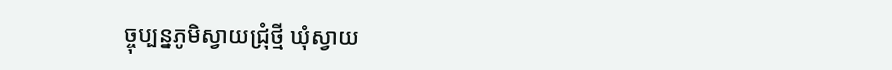ច្ចុប្បន្នភូមិស្វាយជ្រុំថ្មី ឃុំស្វាយ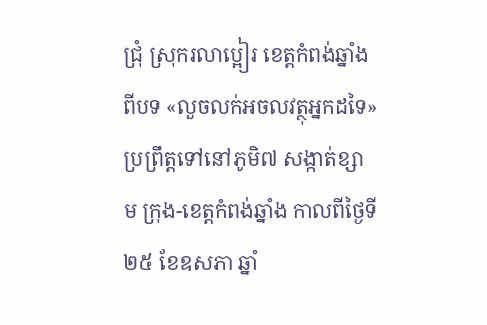ជ្រុំ ស្រុករលាប្អៀរ ខេត្តកំពង់ឆ្នាំង ពីបទ «លួចលក់អចលវត្ថុអ្នកដទៃ» ប្រព្រឹត្តទៅនៅភូមិ៧ សង្កាត់ខ្សាម ក្រុង-ខេត្តកំពង់ឆ្នាំង កាលពីថ្ងៃទី២៥ ខែឧសភា ឆ្នាំ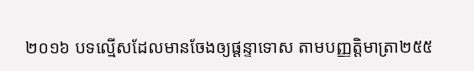២០១៦ បទល្មើសដែលមានចែងឲ្យផ្តន្ទាទោស តាមបញ្ញត្តិមាត្រា២៥៥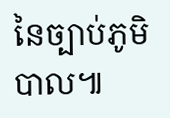នៃច្បាប់ភូមិបាល៕